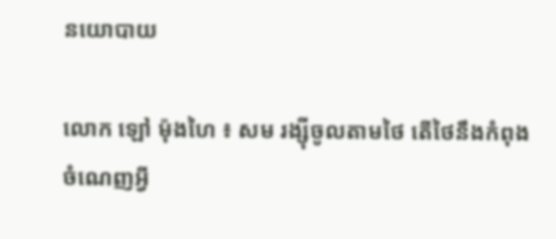នយោបាយ

លោក ឡៅ ម៉ុងហៃ ៖ សម រង្ស៊ីចូលតាមថៃ តើថៃនឹងកំពុង ចំណេញអ្វី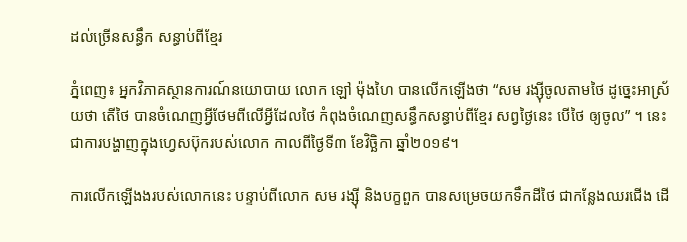ដល់ច្រើនសន្ធឹក សន្ធាប់ពីខ្មែរ

ភ្នំពេញ៖ អ្នកវិភាគស្ថានការណ៍នយោបាយ លោក ឡៅ ម៉ុងហៃ បានលើកឡើងថា “សម រង្ស៊ីចូលតាមថៃ ដូច្នេះអាស្រ័យថា តើថៃ បានចំណេញអ្វីថែមពីលើអ្វីដែលថៃ កំពុងចំណេញសន្ធឹកសន្ធាប់ពីខ្មែរ សព្វថ្ងៃនេះ បើថៃ ឲ្យចូល” ។ នេះជាការបង្ហាញក្នុងហ្វេសប៊ុករបស់លោក កាលពីថ្ងៃទី៣ ខែវិច្ឆិកា ឆ្នាំ២០១៩។

ការលើកឡើងងរបស់លោកនេះ បន្ទាប់ពីលោក សម រង្ស៊ី និងបក្ខពួក បានសម្រេចយកទឹកដីថៃ ជាកន្លែងឈរជើង ដើ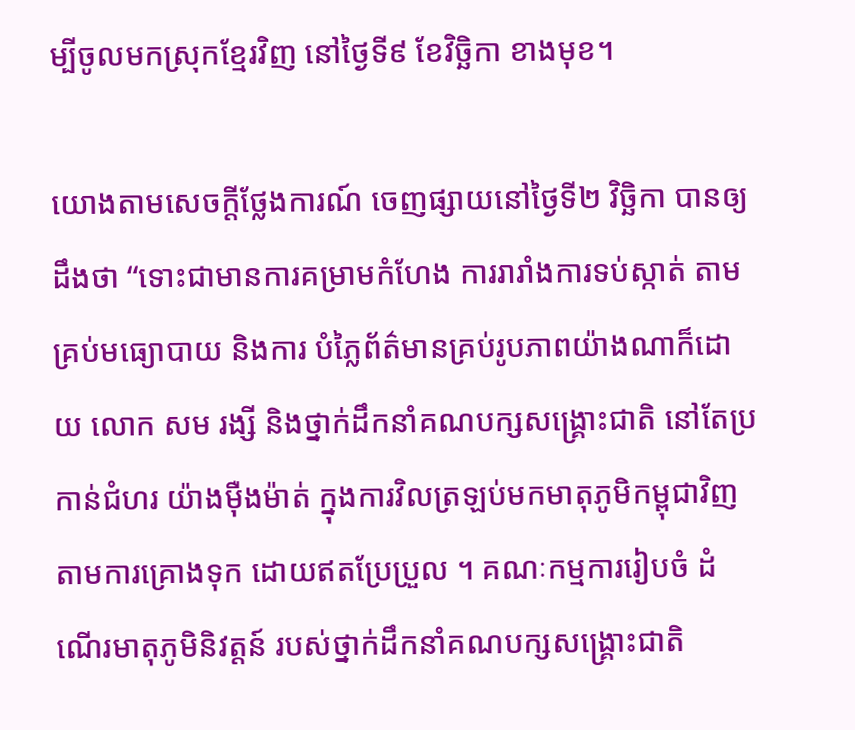ម្បីចូលមកស្រុកខ្មែរវិញ នៅថ្ងៃទី៩ ខែវិច្ឆិកា ខាងមុខ។

យោងតាមសេចក្តីថ្លែងការណ៍ ចេញផ្សាយនៅថ្ងៃទី២ វិច្ឆិកា បានឲ្យដឹងថា “ទោះជាមានការគម្រាមកំហែង ការរារាំងការទប់ស្កាត់ តាមគ្រប់មធ្យោបាយ និងការ បំភ្លៃព័ត៌មានគ្រប់រូបភាពយ៉ាងណាក៏ដោយ លោក សម រង្សី និងថ្នាក់ដឹកនាំគណបក្សសង្គ្រោះជាតិ នៅតែប្រកាន់ជំហរ យ៉ាងម៉ឺងម៉ាត់ ក្នុងការវិលត្រឡប់មកមាតុភូមិកម្ពុជាវិញ តាមការគ្រោងទុក ដោយឥតប្រែប្រួល ។ គណៈកម្មការរៀបចំ ដំណើរមាតុភូមិនិវត្តន៍ របស់ថ្នាក់ដឹកនាំគណបក្សសង្គ្រោះជាតិ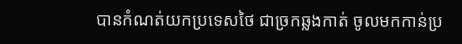បានកំណត់យកប្រទេសថៃ ជាច្រកឆ្លងកាត់ ចូលមកកាន់ប្រ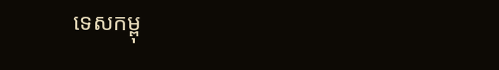ទេសកម្ពុ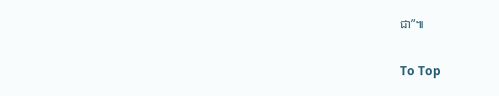ជា”៕

To Top